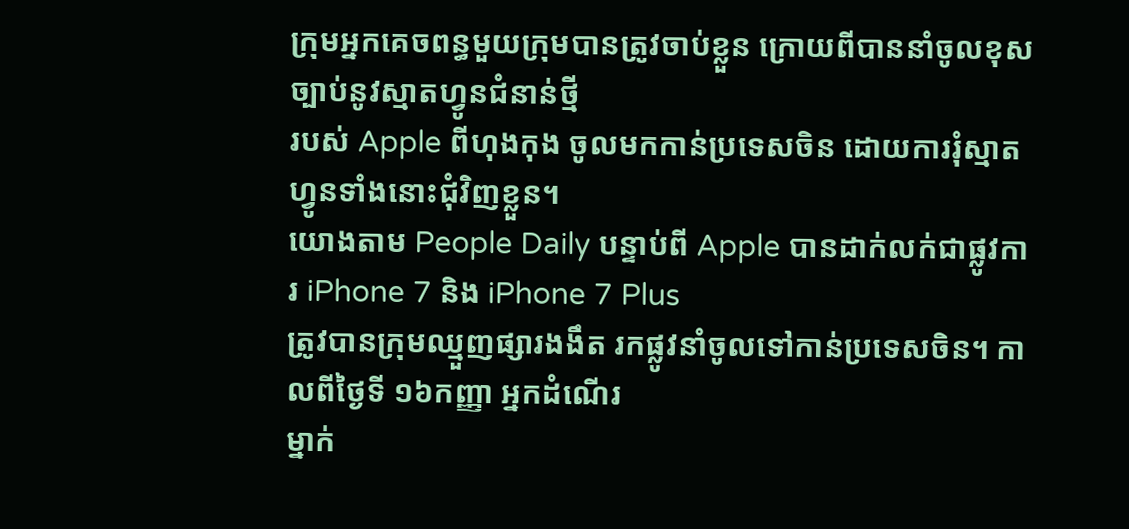ក្រុមអ្នកគេចពន្ធមួយក្រុមបានត្រូវចាប់ខ្លួន ក្រោយពីបាននាំចូលខុសច្បាប់នូវស្មាតហ្វូនជំនាន់ថ្មី
របស់ Apple ពីហុងកុង ចូលមកកាន់ប្រទេសចិន ដោយការរុំស្មាតហ្វូនទាំងនោះជុំវិញខ្លួន។
យោងតាម People Daily បន្ទាប់ពី Apple បានដាក់លក់ជាផ្លូវការ iPhone 7 និង iPhone 7 Plus
ត្រូវបានក្រុមឈ្មួញផ្សារងងឹត រកផ្លូវនាំចូលទៅកាន់ប្រទេសចិន។ កាលពីថ្ងៃទី ១៦កញ្ញា អ្នកដំណើរ
ម្នាក់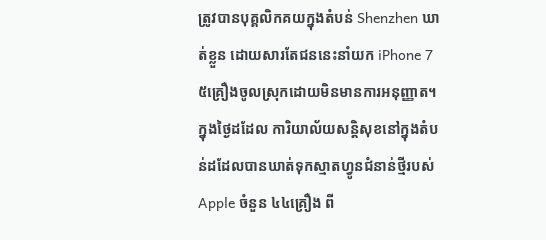ត្រូវបានបុគ្គលិកគយក្នុងតំបន់ Shenzhen ឃាត់ខ្លួន ដោយសារតែជននេះនាំយក iPhone 7
៥គ្រឿងចូលស្រុកដោយមិនមានការអនុញ្ញាត។
ក្នុងថ្ងៃដដែល ការិយាល័យសន្តិសុខនៅក្នុងតំបន់ដដែលបានឃាត់ទុកស្មាតហ្វូនជំនាន់ថ្មីរបស់
Apple ចំនួន ៤៤គ្រឿង ពី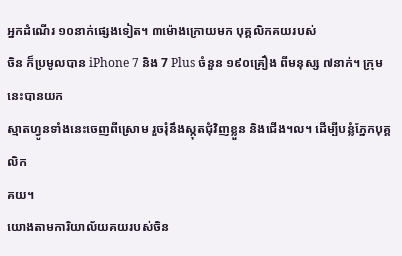អ្នកដំណើរ ១០នាក់ផ្សេងទៀត។ ៣ម៉ោងក្រោយមក បុគ្គលិកគយរបស់
ចិន ក៏ប្រមូលបាន iPhone 7 និង 7 Plus ចំនួន ១៩០គ្រឿង ពីមនុស្ស ៧នាក់។ ក្រុមនេះបានយក
ស្មាតហ្វូនទាំងនេះចេញពីស្រោម រួចរុំនឹងស្កុតជុំវិញខ្លួន និងជើង។ល។ ដើម្បីបន្លំភ្នែកបុគ្គលិក
គយ។
យោងតាមការិយាល័យគយរបស់ចិន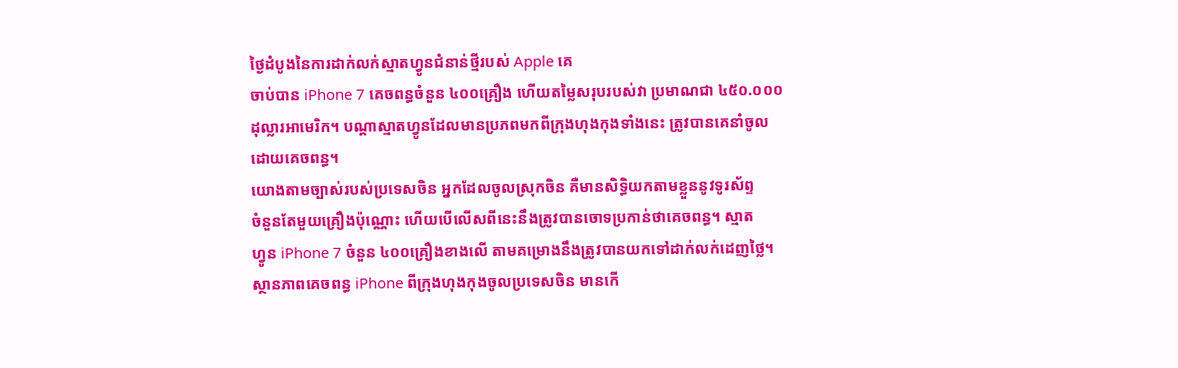ថ្ងៃដំបូងនៃការដាក់លក់ស្មាតហ្វូនជំនាន់ថ្មីរបស់ Apple គេ
ចាប់បាន iPhone 7 គេចពន្ធចំនួន ៤០០គ្រឿង ហើយតម្លៃសរុបរបស់វា ប្រមាណជា ៤៥០.០០០
ដុល្លារអាមេរិក។ បណ្ដាស្មាតហ្វូនដែលមានប្រភពមកពីក្រុងហុងកុងទាំងនេះ ត្រូវបានគេនាំចូល
ដោយគេចពន្ធ។
យោងតាមច្បាស់របស់ប្រទេសចិន អ្នកដែលចូលស្រុកចិន គឺមានសិទ្ធិយកតាមខ្លួននូវទូរស័ព្ទ
ចំនួនតែមួយគ្រឿងប៉ុណ្ណោះ ហើយបើលើសពីនេះនឹងត្រូវបានចោទប្រកាន់ថាគេចពន្ធ។ ស្មាត
ហ្វូន iPhone 7 ចំនួន ៤០០គ្រឿងខាងលើ តាមគម្រោងនឹងត្រូវបានយកទៅដាក់លក់ដេញថ្លៃ។
ស្ថានភាពគេចពន្ធ iPhone ពីក្រុងហុងកុងចូលប្រទេសចិន មានកើ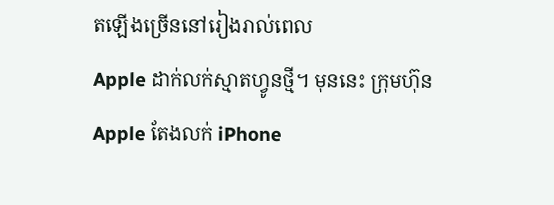តឡើងច្រើននៅរៀងរាល់ពេល
Apple ដាក់លក់ស្មាតហ្វូនថ្មី។ មុននេះ ក្រុមហ៊ុន Apple តែងលក់ iPhone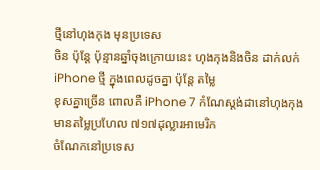ថ្មីនៅហុងកុង មុនប្រទេស
ចិន ប៉ុន្តែ ប៉ុន្មានឆ្នាំចុងក្រោយនេះ ហុងកុងនិងចិន ដាក់លក់ iPhone ថ្មី ក្នុងពេលដូចគ្នា ប៉ុន្តែ តម្លៃ
ខុសគ្នាច្រើន ពោលគឺ iPhone 7 កំណែស្ដង់ដានៅហុងកុង មានតម្លៃប្រហែល ៧១៧ដុល្លារអាមេរិក
ចំណែកនៅប្រទេស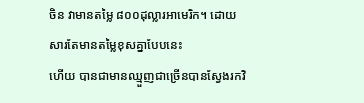ចិន វាមានតម្លៃ ៨០០ដុល្លារអាមេរិក។ ដោយសារតែមានតម្លៃខុសគ្នាបែបនេះ
ហើយ បានជាមានឈ្មួញជាច្រើនបានស្វែងរកវិ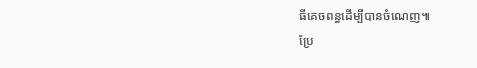ធីគេចពន្ធដើម្បីបានចំណេញ៕
ប្រែ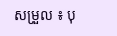សម្រួល ៖ បុ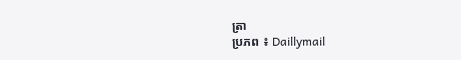ត្រា
ប្រភព ៖ Daillymail